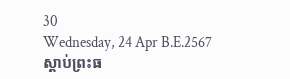30
Wednesday, 24 Apr B.E.2567
ស្តាប់ព្រះធ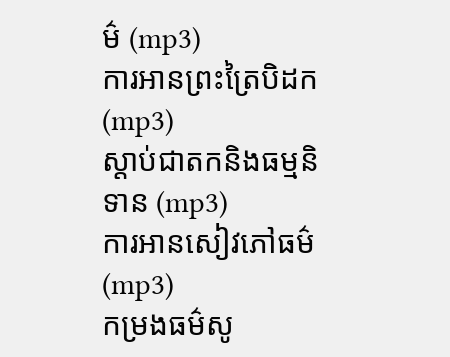ម៌ (mp3)
ការអានព្រះត្រៃបិដក (mp3)
ស្តាប់ជាតកនិងធម្មនិទាន (mp3)
ការអានសៀវភៅធម៌ (mp3)
កម្រងធម៌សូ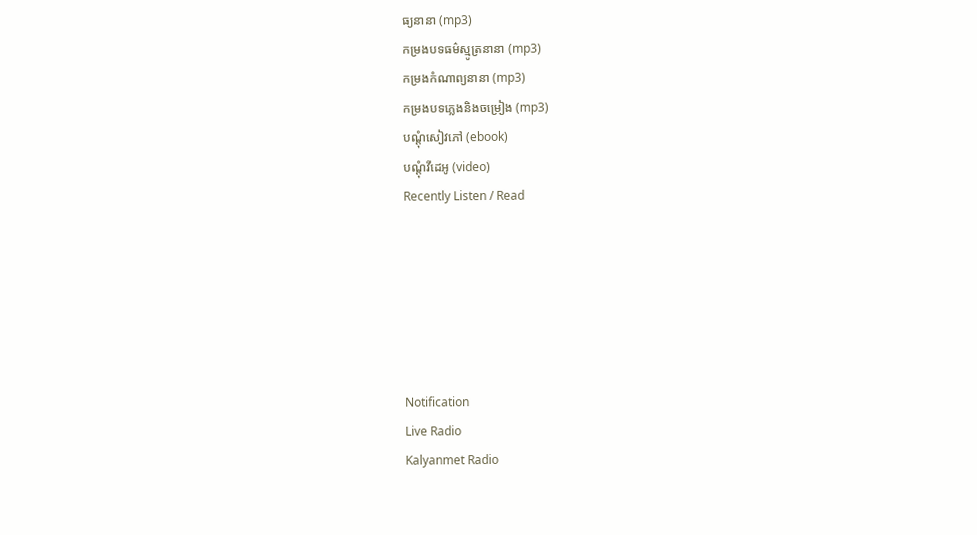ធ្យនានា (mp3)
កម្រងបទធម៌ស្មូត្រនានា (mp3)
កម្រងកំណាព្យនានា (mp3)
កម្រងបទភ្លេងនិងចម្រៀង (mp3)
បណ្តុំសៀវភៅ (ebook)
បណ្តុំវីដេអូ (video)
Recently Listen / Read






Notification
Live Radio
Kalyanmet Radio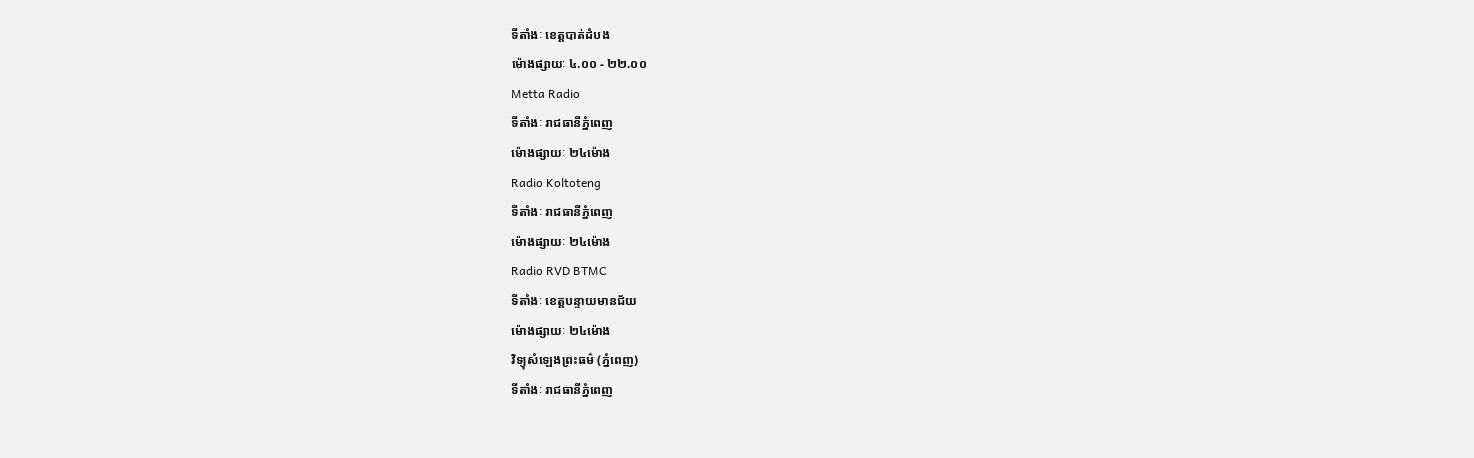ទីតាំងៈ ខេត្តបាត់ដំបង
ម៉ោងផ្សាយៈ ៤.០០ - ២២.០០
Metta Radio
ទីតាំងៈ រាជធានីភ្នំពេញ
ម៉ោងផ្សាយៈ ២៤ម៉ោង
Radio Koltoteng
ទីតាំងៈ រាជធានីភ្នំពេញ
ម៉ោងផ្សាយៈ ២៤ម៉ោង
Radio RVD BTMC
ទីតាំងៈ ខេត្តបន្ទាយមានជ័យ
ម៉ោងផ្សាយៈ ២៤ម៉ោង
វិទ្យុសំឡេងព្រះធម៌ (ភ្នំពេញ)
ទីតាំងៈ រាជធានីភ្នំពេញ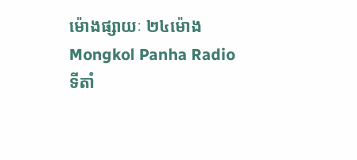ម៉ោងផ្សាយៈ ២៤ម៉ោង
Mongkol Panha Radio
ទីតាំ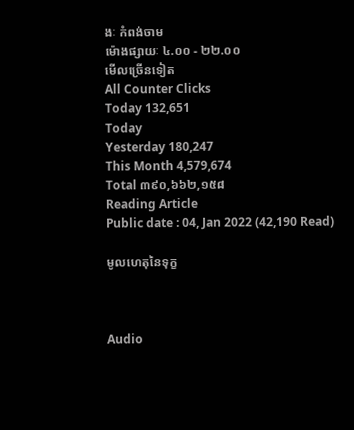ងៈ កំពង់ចាម
ម៉ោងផ្សាយៈ ៤.០០ - ២២.០០
មើលច្រើនទៀត
All Counter Clicks
Today 132,651
Today
Yesterday 180,247
This Month 4,579,674
Total ៣៩០,៦៦២,១៥៨
Reading Article
Public date : 04, Jan 2022 (42,190 Read)

មូលហេតុនៃទុក្ខ



Audio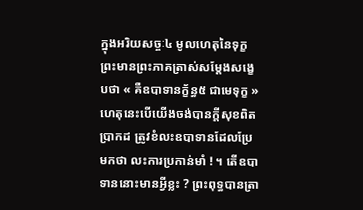ក្នុងអរិយសច្ចៈ៤ មូលហេតុនៃទុក្ខព្រះមានព្រះភាគត្រាស់សម្តែងសង្ខេបថា « គឺឧបាទានក្ខ័ន្ធ៥ ជាមេទុក្ខ » ហេតុនេះបើយើងចង់បានក្តីសុខពិតប្រាកដ ត្រូវខំលះឧបាទានដែលប្រែមកថា លះការប្រកាន់មាំ ! ។ តើឧបាទាននោះមានអ្វីខ្លះ ? ព្រះពុទ្ធបានត្រា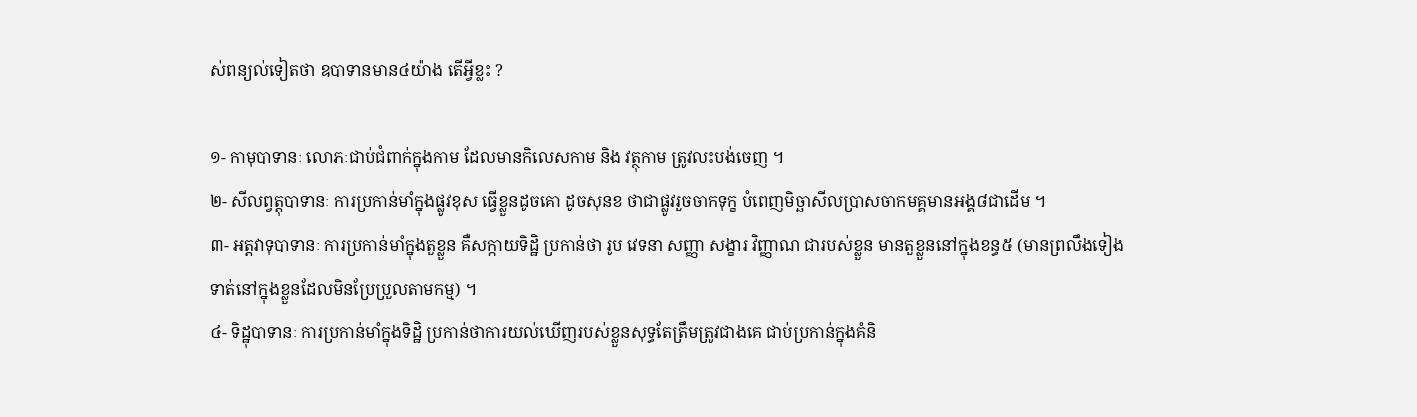ស់ពន្យល់ទៀតថា ឧបាទានមាន៤យ៉ាង តើអ្វីខ្លះ ?

១- កាមុបាទានៈ លោភៈជាប់ជំពាក់ក្នុងកាម ដែលមានកិលេសកាម និង វត្ថុកាម ត្រូវលះបង់ចេញ ។
២- សីលព្វត្តុបាទានៈ ការប្រកាន់មាំក្នុងផ្លូវខុស ធ្វើខ្លួនដូចគោ ដូចសុនខ ថាជាផ្លូវរួចចាកទុក្ខ បំពេញមិច្ឆាសីលប្រាសចាកមគ្គមានអង្គ៨ជាដើម ។
៣- អត្តវាទុបាទានៈ ការប្រកាន់មាំក្នុងតួខ្លួន គឺសក្កាយទិដ្ឋិ ប្រកាន់ថា រូប វេទនា សញ្ញា សង្ខារ វិញ្ញាណ ជារបស់ខ្លួន មានតួខ្លួននៅក្នុងខន្ធ៥ (មានព្រលឹងទៀងទាត់នៅក្នុងខ្លួនដែលមិនប្រែប្រួលតាមកម្ម) ។
៤- ទិដ្ឋុបាទានៈ ការប្រកាន់មាំក្នុងទិដ្ឋិ ប្រកាន់ថាការយល់ឃើញរបស់ខ្លួនសុទ្ធតែត្រឹមត្រូវជាងគេ ជាប់ប្រកាន់ក្នុងគំនិ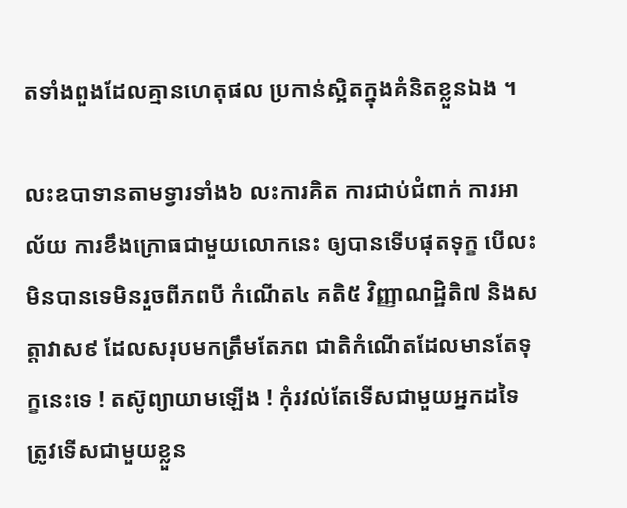តទាំងពួងដែលគ្មានហេតុផល ប្រកាន់ស្អិតក្នុងគំនិតខ្លួនឯង ។

លះឧបាទានតាមទ្វារទាំង៦ លះការគិត ការជាប់ជំពាក់ ការអាល័យ ការខឹងក្រោធជាមួយលោកនេះ ឲ្យបានទើបផុតទុក្ខ បើលះមិនបានទេមិនរួចពីភពបី កំណើត៤ គតិ៥ វិញ្ញាណដ្ឋិតិ៧ និងសត្តាវាស៩ ដែលសរុបមកត្រឹមតែភព ជាតិកំណើតដែលមានតែទុក្ខនេះទេ ! តស៊ូព្យាយាមឡើង ! កុំរវល់តែទើសជាមួយអ្នកដទៃ ត្រូវទើសជាមួយខ្លួន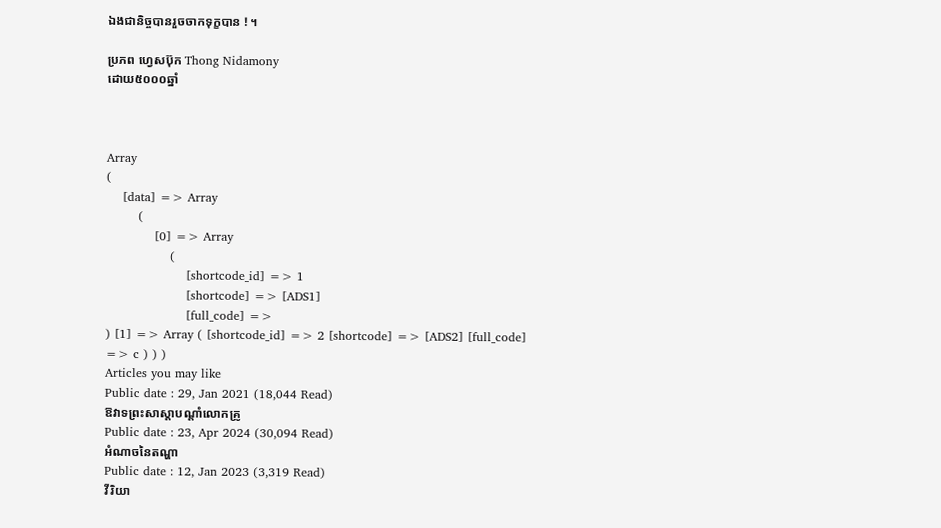ឯងជានិច្ចបានរួចចាកទុក្ខបាន ! ។

ប្រភព ហ្វេសប៊ុក Thong Nidamony
ដោយ៥០០០ឆ្នាំ



Array
(
    [data] => Array
        (
            [0] => Array
                (
                    [shortcode_id] => 1
                    [shortcode] => [ADS1]
                    [full_code] =>
) [1] => Array ( [shortcode_id] => 2 [shortcode] => [ADS2] [full_code] => c ) ) )
Articles you may like
Public date : 29, Jan 2021 (18,044 Read)
ឱវាទព្រះសាស្ដាបណ្ដាំលោកគ្រូ
Public date : 23, Apr 2024 (30,094 Read)
អំណាចនៃតណ្ហា
Public date : 12, Jan 2023 (3,319 Read)
វីរិយា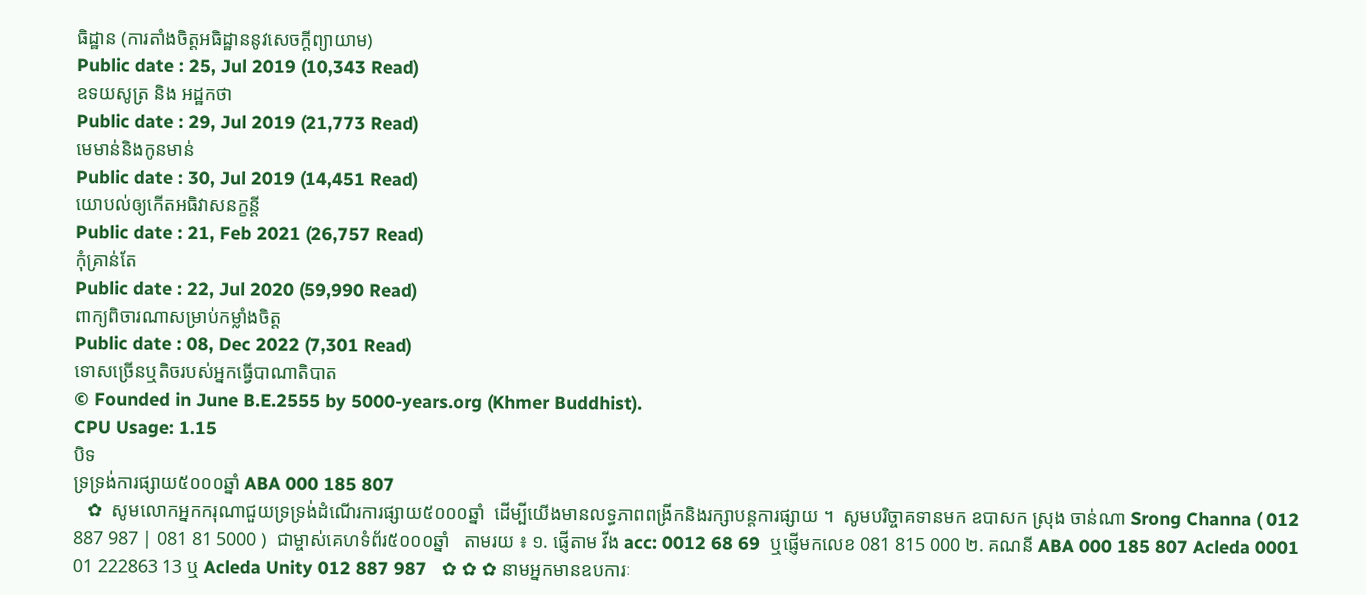ធិដ្ឋាន (ការតាំងចិត្តអធិដ្ឋាននូវសេចក្ដីព្យាយាម)
Public date : 25, Jul 2019 (10,343 Read)
ឧទយសូត្រ និង អដ្ឋកថា
Public date : 29, Jul 2019 (21,773 Read)
មេមាន់និងកូនមាន់
Public date : 30, Jul 2019 (14,451 Read)
យោបល់ឲ្យកើតអធិវាសនក្ខន្តី
Public date : 21, Feb 2021 (26,757 Read)
កុំគ្រាន់តែ
Public date : 22, Jul 2020 (59,990 Read)
ពាក្យពិចារណាសម្រាប់កម្លាំងចិត្ត
Public date : 08, Dec 2022 (7,301 Read)
ទោសច្រើនឬតិចរបស់អ្នកធ្វើបាណាតិបាត
© Founded in June B.E.2555 by 5000-years.org (Khmer Buddhist).
CPU Usage: 1.15
បិទ
ទ្រទ្រង់ការផ្សាយ៥០០០ឆ្នាំ ABA 000 185 807
   ✿  សូមលោកអ្នកករុណាជួយទ្រទ្រង់ដំណើរការផ្សាយ៥០០០ឆ្នាំ  ដើម្បីយើងមានលទ្ធភាពពង្រីកនិងរក្សាបន្តការផ្សាយ ។  សូមបរិច្ចាគទានមក ឧបាសក ស្រុង ចាន់ណា Srong Channa ( 012 887 987 | 081 81 5000 )  ជាម្ចាស់គេហទំព័រ៥០០០ឆ្នាំ   តាមរយ ៖ ១. ផ្ញើតាម វីង acc: 0012 68 69  ឬផ្ញើមកលេខ 081 815 000 ២. គណនី ABA 000 185 807 Acleda 0001 01 222863 13 ឬ Acleda Unity 012 887 987   ✿ ✿ ✿ នាមអ្នកមានឧបការៈ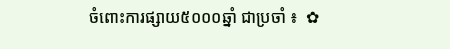ចំពោះការផ្សាយ៥០០០ឆ្នាំ ជាប្រចាំ ៖  ✿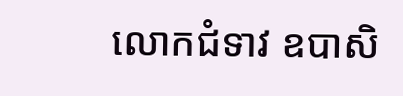លោកជំទាវ ឧបាសិ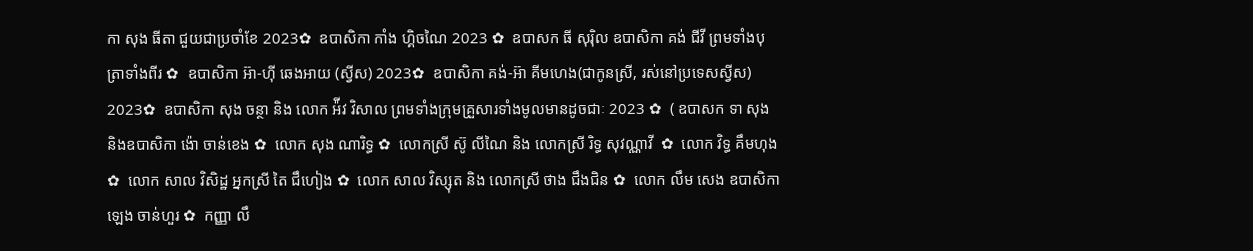កា សុង ធីតា ជួយជាប្រចាំខែ 2023✿  ឧបាសិកា កាំង ហ្គិចណៃ 2023 ✿  ឧបាសក ធី សុរ៉ិល ឧបាសិកា គង់ ជីវី ព្រមទាំងបុត្រាទាំងពីរ ✿  ឧបាសិកា អ៊ា-ហុី ឆេងអាយ (ស្វីស) 2023✿  ឧបាសិកា គង់-អ៊ា គីមហេង(ជាកូនស្រី, រស់នៅប្រទេសស្វីស) 2023✿  ឧបាសិកា សុង ចន្ថា និង លោក អ៉ីវ វិសាល ព្រមទាំងក្រុមគ្រួសារទាំងមូលមានដូចជាៈ 2023 ✿  ( ឧបាសក ទា សុង និងឧបាសិកា ង៉ោ ចាន់ខេង ✿  លោក សុង ណារិទ្ធ ✿  លោកស្រី ស៊ូ លីណៃ និង លោកស្រី រិទ្ធ សុវណ្ណាវី  ✿  លោក វិទ្ធ គឹមហុង ✿  លោក សាល វិសិដ្ឋ អ្នកស្រី តៃ ជឹហៀង ✿  លោក សាល វិស្សុត និង លោកស្រី ថាង ជឹងជិន ✿  លោក លឹម សេង ឧបាសិកា ឡេង ចាន់ហួរ ✿  កញ្ញា លឹ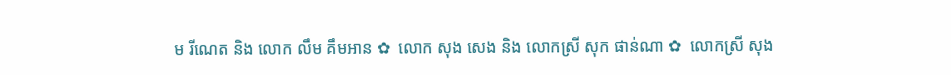ម រីណេត និង លោក លឹម គឹមអាន ✿  លោក សុង សេង និង លោកស្រី សុក ផាន់ណា ✿  លោកស្រី សុង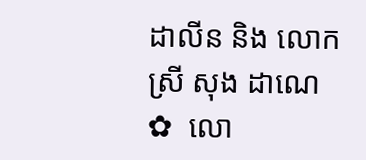ដាលីន និង លោកស្រី សុង ដាណេ  ✿  លោ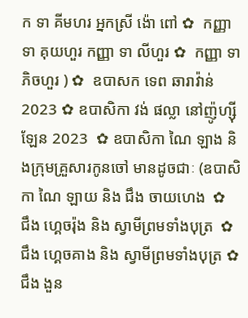ក ទា គីមហរ អ្នកស្រី ង៉ោ ពៅ ✿  កញ្ញា ទា គុយហួរ កញ្ញា ទា លីហួរ ✿  កញ្ញា ទា ភិចហួរ ) ✿  ឧបាសក ទេព ឆារាវ៉ាន់ 2023 ✿ ឧបាសិកា វង់ ផល្លា នៅញ៉ូហ្ស៊ីឡែន 2023  ✿ ឧបាសិកា ណៃ ឡាង និងក្រុមគ្រួសារកូនចៅ មានដូចជាៈ (ឧបាសិកា ណៃ ឡាយ និង ជឹង ចាយហេង  ✿  ជឹង ហ្គេចរ៉ុង និង ស្វាមីព្រមទាំងបុត្រ  ✿ ជឹង ហ្គេចគាង និង ស្វាមីព្រមទាំងបុត្រ ✿   ជឹង ងួន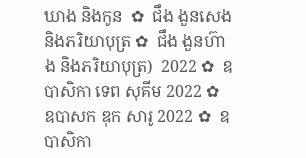ឃាង និងកូន  ✿  ជឹង ងួនសេង និងភរិយាបុត្រ ✿  ជឹង ងួនហ៊ាង និងភរិយាបុត្រ)  2022 ✿  ឧបាសិកា ទេព សុគីម 2022 ✿  ឧបាសក ឌុក សារូ 2022 ✿  ឧបាសិកា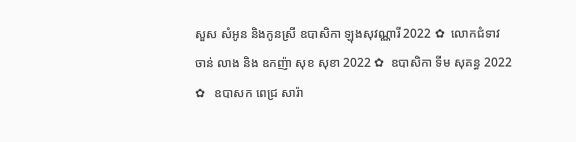សួស សំអូន និងកូនស្រី ឧបាសិកា ឡុងសុវណ្ណារី 2022 ✿  លោកជំទាវ ចាន់ លាង និង ឧកញ៉ា សុខ សុខា 2022 ✿  ឧបាសិកា ទីម សុគន្ធ 2022 ✿   ឧបាសក ពេជ្រ សារ៉ា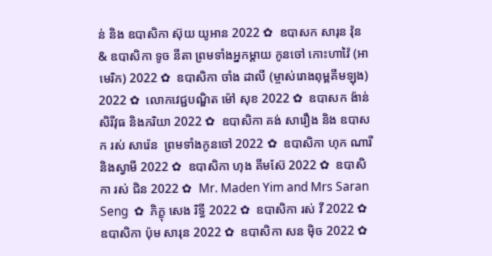ន់ និង ឧបាសិកា ស៊ុយ យូអាន 2022 ✿  ឧបាសក សារុន វ៉ុន & ឧបាសិកា ទូច នីតា ព្រមទាំងអ្នកម្តាយ កូនចៅ កោះហាវ៉ៃ (អាមេរិក) 2022 ✿  ឧបាសិកា ចាំង ដាលី (ម្ចាស់រោងពុម្ពគីមឡុង) 2022 ✿  លោកវេជ្ជបណ្ឌិត ម៉ៅ សុខ 2022 ✿  ឧបាសក ង៉ាន់ សិរីវុធ និងភរិយា 2022 ✿  ឧបាសិកា គង់ សារឿង និង ឧបាសក រស់ សារ៉េន  ព្រមទាំងកូនចៅ 2022 ✿  ឧបាសិកា ហុក ណារី និងស្វាមី 2022 ✿  ឧបាសិកា ហុង គីមស៊ែ 2022 ✿  ឧបាសិកា រស់ ជិន 2022 ✿  Mr. Maden Yim and Mrs Saran Seng  ✿  ភិក្ខុ សេង រិទ្ធី 2022 ✿  ឧបាសិកា រស់ វី 2022 ✿  ឧបាសិកា ប៉ុម សារុន 2022 ✿  ឧបាសិកា សន ម៉ិច 2022 ✿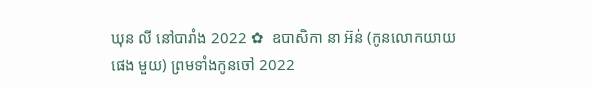ឃុន លី នៅបារាំង 2022 ✿  ឧបាសិកា នា អ៊ន់ (កូនលោកយាយ ផេង មួយ) ព្រមទាំងកូនចៅ 2022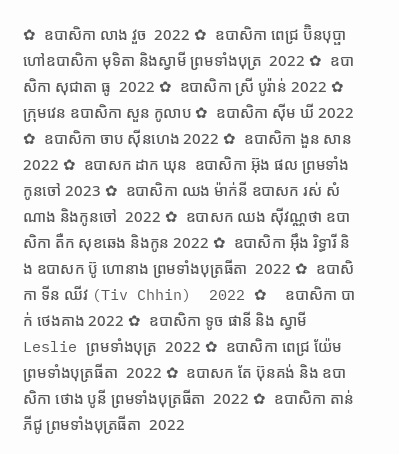✿  ឧបាសិកា លាង វួច  2022 ✿  ឧបាសិកា ពេជ្រ ប៊ិនបុប្ផា ហៅឧបាសិកា មុទិតា និងស្វាមី ព្រមទាំងបុត្រ  2022 ✿  ឧបាសិកា សុជាតា ធូ  2022 ✿  ឧបាសិកា ស្រី បូរ៉ាន់ 2022 ✿  ក្រុមវេន ឧបាសិកា សួន កូលាប ✿  ឧបាសិកា ស៊ីម ឃី 2022 ✿  ឧបាសិកា ចាប ស៊ីនហេង 2022 ✿  ឧបាសិកា ងួន សាន 2022 ✿  ឧបាសក ដាក ឃុន  ឧបាសិកា អ៊ុង ផល ព្រមទាំងកូនចៅ 2023 ✿  ឧបាសិកា ឈង ម៉ាក់នី ឧបាសក រស់ សំណាង និងកូនចៅ  2022 ✿  ឧបាសក ឈង សុីវណ្ណថា ឧបាសិកា តឺក សុខឆេង និងកូន 2022 ✿  ឧបាសិកា អុឹង រិទ្ធារី និង ឧបាសក ប៊ូ ហោនាង ព្រមទាំងបុត្រធីតា  2022 ✿  ឧបាសិកា ទីន ឈីវ (Tiv Chhin)  2022 ✿  ឧបាសិកា បាក់ ថេងគាង 2022 ✿  ឧបាសិកា ទូច ផានី និង ស្វាមី Leslie ព្រមទាំងបុត្រ  2022 ✿  ឧបាសិកា ពេជ្រ យ៉ែម ព្រមទាំងបុត្រធីតា  2022 ✿  ឧបាសក តែ ប៊ុនគង់ និង ឧបាសិកា ថោង បូនី ព្រមទាំងបុត្រធីតា  2022 ✿  ឧបាសិកា តាន់ ភីជូ ព្រមទាំងបុត្រធីតា  2022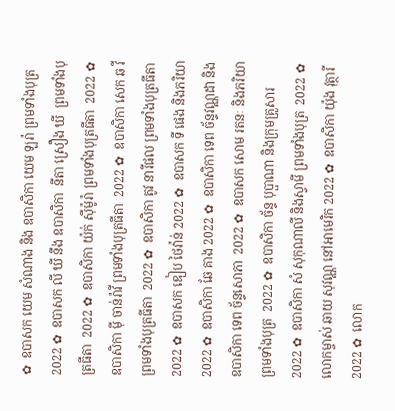✿  ឧបាសក យេម សំណាង និង ឧបាសិកា យេម ឡរ៉ា ព្រមទាំងបុត្រ  2022 ✿  ឧបាសក លី ឃី នឹង ឧបាសិកា  នីតា ស្រឿង ឃី  ព្រមទាំងបុត្រធីតា  2022 ✿  ឧបាសិកា យ៉ក់ សុីម៉ូរ៉ា ព្រមទាំងបុត្រធីតា  2022 ✿  ឧបាសិកា មុី ចាន់រ៉ាវី ព្រមទាំងបុត្រធីតា  2022 ✿  ឧបាសិកា សេក ឆ វី ព្រមទាំងបុត្រធីតា  2022 ✿  ឧបាសិកា តូវ នារីផល ព្រមទាំងបុត្រធីតា  2022 ✿  ឧបាសក ឌៀប ថៃវ៉ាន់ 2022 ✿  ឧបាសក ទី ផេង និងភរិយា 2022 ✿  ឧបាសិកា ឆែ គាង 2022 ✿  ឧបាសិកា ទេព ច័ន្ទវណ្ណដា និង ឧបាសិកា ទេព ច័ន្ទសោភា  2022 ✿  ឧបាសក សោម រតនៈ និងភរិយា ព្រមទាំងបុត្រ  2022 ✿  ឧបាសិកា ច័ន្ទ បុប្ផាណា និងក្រុមគ្រួសារ 2022 ✿  ឧបាសិកា សំ សុកុណាលី និងស្វាមី ព្រមទាំងបុត្រ  2022 ✿  លោកម្ចាស់ ឆាយ សុវណ្ណ នៅអាមេរិក 2022 ✿  ឧបាសិកា យ៉ុង វុត្ថារី 2022 ✿  លោក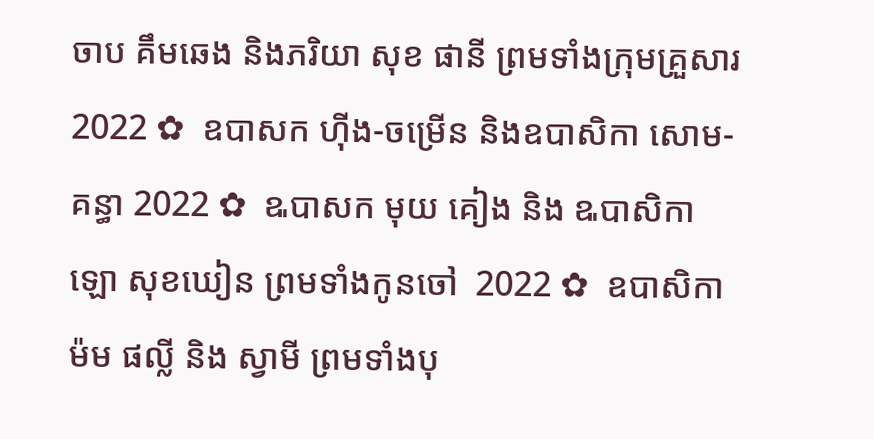ចាប គឹមឆេង និងភរិយា សុខ ផានី ព្រមទាំងក្រុមគ្រួសារ 2022 ✿  ឧបាសក ហ៊ីង-ចម្រើន និងឧបាសិកា សោម-គន្ធា 2022 ✿  ឩបាសក មុយ គៀង និង ឩបាសិកា ឡោ សុខឃៀន ព្រមទាំងកូនចៅ  2022 ✿  ឧបាសិកា ម៉ម ផល្លី និង ស្វាមី ព្រមទាំងបុ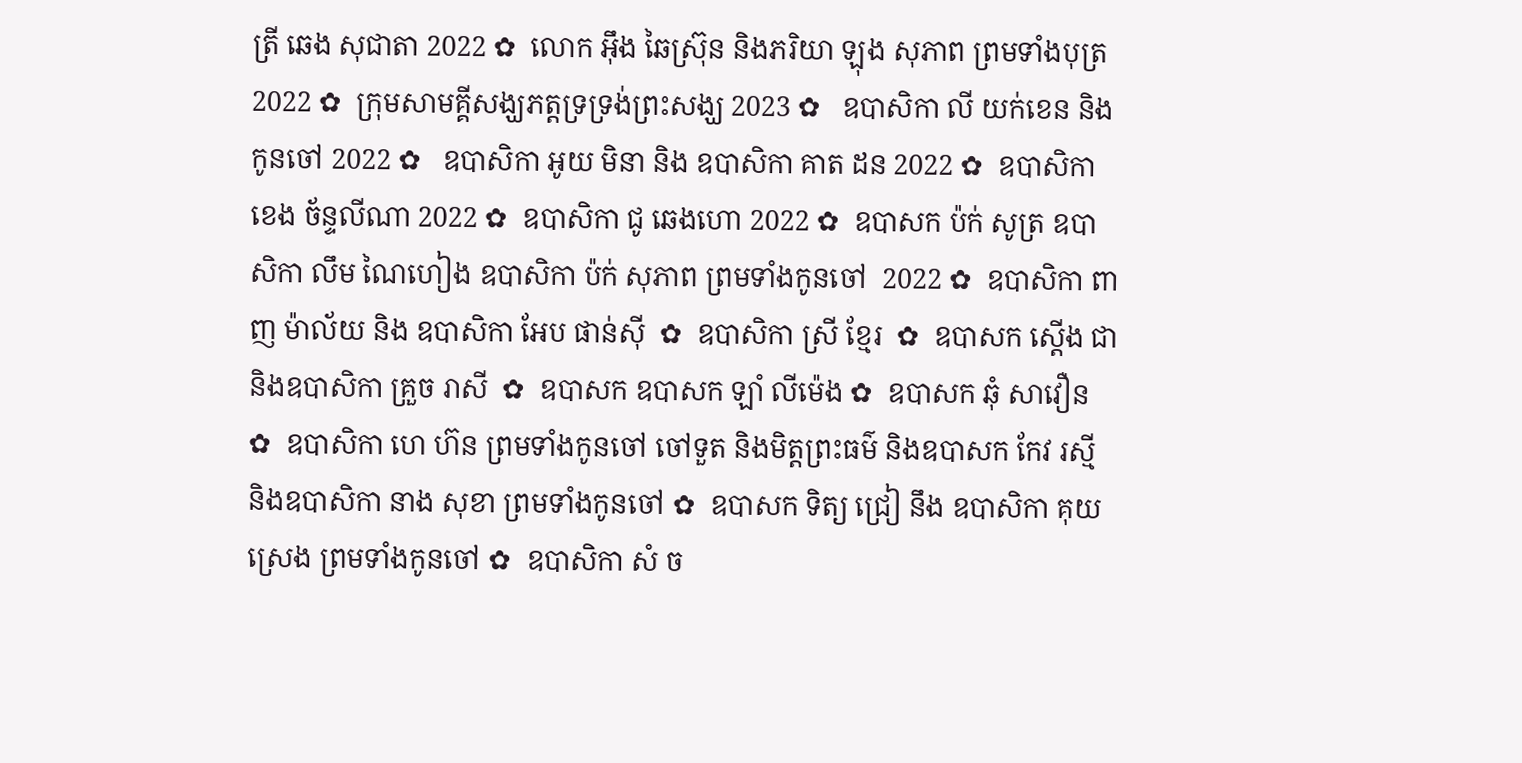ត្រី ឆេង សុជាតា 2022 ✿  លោក អ៊ឹង ឆៃស្រ៊ុន និងភរិយា ឡុង សុភាព ព្រមទាំងបុត្រ 2022 ✿  ក្រុមសាមគ្គីសង្ឃភត្តទ្រទ្រង់ព្រះសង្ឃ 2023 ✿   ឧបាសិកា លី យក់ខេន និងកូនចៅ 2022 ✿   ឧបាសិកា អូយ មិនា និង ឧបាសិកា គាត ដន 2022 ✿  ឧបាសិកា ខេង ច័ន្ទលីណា 2022 ✿  ឧបាសិកា ជូ ឆេងហោ 2022 ✿  ឧបាសក ប៉ក់ សូត្រ ឧបាសិកា លឹម ណៃហៀង ឧបាសិកា ប៉ក់ សុភាព ព្រមទាំងកូនចៅ  2022 ✿  ឧបាសិកា ពាញ ម៉ាល័យ និង ឧបាសិកា អែប ផាន់ស៊ី  ✿  ឧបាសិកា ស្រី ខ្មែរ  ✿  ឧបាសក ស្តើង ជា និងឧបាសិកា គ្រួច រាសី  ✿  ឧបាសក ឧបាសក ឡាំ លីម៉េង ✿  ឧបាសក ឆុំ សាវឿន  ✿  ឧបាសិកា ហេ ហ៊ន ព្រមទាំងកូនចៅ ចៅទួត និងមិត្តព្រះធម៌ និងឧបាសក កែវ រស្មី និងឧបាសិកា នាង សុខា ព្រមទាំងកូនចៅ ✿  ឧបាសក ទិត្យ ជ្រៀ នឹង ឧបាសិកា គុយ ស្រេង ព្រមទាំងកូនចៅ ✿  ឧបាសិកា សំ ច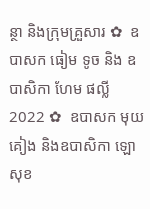ន្ថា និងក្រុមគ្រួសារ ✿  ឧបាសក ធៀម ទូច និង ឧបាសិកា ហែម ផល្លី 2022 ✿  ឧបាសក មុយ គៀង និងឧបាសិកា ឡោ សុខ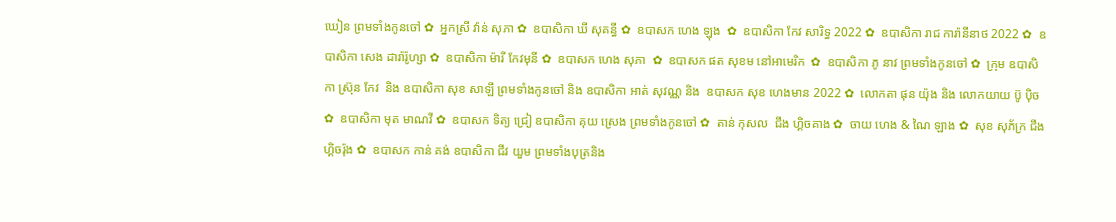ឃៀន ព្រមទាំងកូនចៅ ✿  អ្នកស្រី វ៉ាន់ សុភា ✿  ឧបាសិកា ឃី សុគន្ធី ✿  ឧបាសក ហេង ឡុង  ✿  ឧបាសិកា កែវ សារិទ្ធ 2022 ✿  ឧបាសិកា រាជ ការ៉ានីនាថ 2022 ✿  ឧបាសិកា សេង ដារ៉ារ៉ូហ្សា ✿  ឧបាសិកា ម៉ារី កែវមុនី ✿  ឧបាសក ហេង សុភា  ✿  ឧបាសក ផត សុខម នៅអាមេរិក  ✿  ឧបាសិកា ភូ នាវ ព្រមទាំងកូនចៅ ✿  ក្រុម ឧបាសិកា ស្រ៊ុន កែវ  និង ឧបាសិកា សុខ សាឡី ព្រមទាំងកូនចៅ និង ឧបាសិកា អាត់ សុវណ្ណ និង  ឧបាសក សុខ ហេងមាន 2022 ✿  លោកតា ផុន យ៉ុង និង លោកយាយ ប៊ូ ប៉ិច ✿  ឧបាសិកា មុត មាណវី ✿  ឧបាសក ទិត្យ ជ្រៀ ឧបាសិកា គុយ ស្រេង ព្រមទាំងកូនចៅ ✿  តាន់ កុសល  ជឹង ហ្គិចគាង ✿  ចាយ ហេង & ណៃ ឡាង ✿  សុខ សុភ័ក្រ ជឹង ហ្គិចរ៉ុង ✿  ឧបាសក កាន់ គង់ ឧបាសិកា ជីវ យួម ព្រមទាំងបុត្រនិង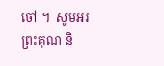ចៅ ។  សូមអរព្រះគុណ និ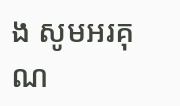ង សូមអរគុណ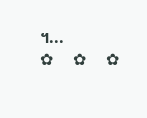។...       ✿  ✿  ✿